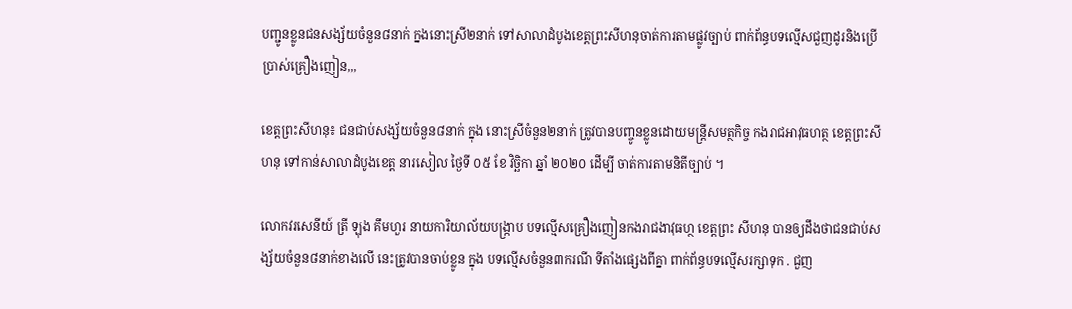បញ្ជូនខ្លូនជនសង្ស័យចំនួន៨នាក់ ក្នងនោះស្រី២នាក់ ទៅសាលាដំបូងខេត្តព្រះសីហនុចាត់ការតាមផ្លូវច្បាប់ ពាក់ព័ន្ធបទល្មើសជួញដូរនិងប្រើប្រាស់គ្រឿងញៀន,,,

ខេត្តព្រះសីហនុ៖ ជនជាប់សង្ស័យចំនួន៨នាក់ ក្នុង នោះស្រីចំនួន២នាក់ ត្រូវបានបញ្ចូនខ្លូនដោយមន្រ្តីសមត្ថកិច្ច កងរាជអាវុធហត្ថ ខេត្តព្រះសីហនុ ទៅកាន់សាលាដំបូងខេត្ត នារសៀល ថ្ងៃទី ០៥ ខែ វិច្ឆិកា ឆ្នាំ ២០២០ ដើម្បី ចាត់ការតាមនិតីច្បាប់ ។

លោកវរសេនីយ៍ ត្រី ឡុង គឹមហួរ នាយការិយាល័យបង្រ្កាប បទល្មើសគ្រឿងញៀនកងរាជងាវុធហ្ថ ខេត្តព្រះ សីហនុ បានឲ្យដឹងថាជនជាប់សង្ស័យចំនួន៨នាក់ខាងលើ នេះត្រូវបានចាប់ខ្លូន ក្នុង បទល្មើសចំនួន៣ករណី ទីតាំងផ្សេងពីគ្នា ពាក់ព័ន្ធបទល្មើសរក្សាទុក . ជួញ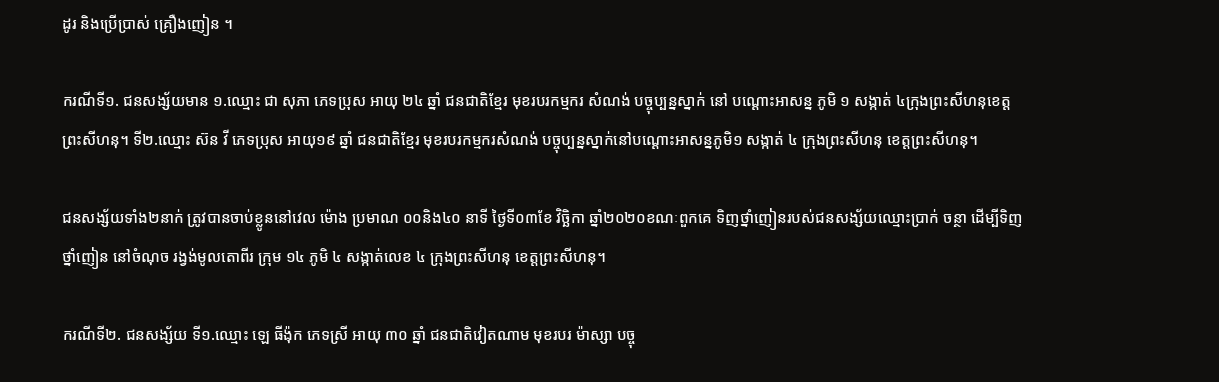ដូរ និងប្រើប្រាស់ គ្រឿងញៀន ។

ករណីទី១. ជនសង្ស័យមាន ១.ឈ្មោះ ជា សុភា ភេទប្រុស អាយុ ២៤ ឆ្នាំ ជនជាតិខ្មែរ មុខរបរកម្មករ សំណង់ បច្ចុប្បន្នស្នាក់ នៅ បណ្ដោះអាសន្ន ភូមិ ១ សង្កាត់ ៤ក្រុងព្រះសីហនុខេត្តព្រះសីហនុ។ ទី២.ឈ្មោះ ស៊ន វី ភេទប្រុស អាយុ១៩ ឆ្នាំ ជនជាតិខ្មែរ មុខរបរកម្មករសំណង់ បច្ចុប្បន្នស្នាក់នៅបណ្ដោះអាសន្នភូមិ១ សង្កាត់ ៤ ក្រុងព្រះសីហនុ ខេត្តព្រះសីហនុ។

ជនសង្ស័យទាំង២នាក់ ត្រូវបានចាប់ខ្លូននៅវេល ម៉ោង ប្រមាណ ០០និង៤០ នាទី ថ្ងៃទី០៣ខែ វិច្ឆិកា ឆ្នាំ២០២០ខណៈពួកគេ ទិញថ្នាំញៀនរបស់ជនសង្ស័យឈ្មោះប្រាក់ ចន្ថា ដើម្បីទិញថ្នាំញៀន នៅចំណុច រង្វង់មូលតោពីរ ក្រុម ១៤ ភូមិ ៤ សង្កាត់លេខ ៤ ក្រុងព្រះសីហនុ ខេត្តព្រះសីហនុ។

ករណីទី២. ជនសង្ស័យ ទី១.ឈ្មោះ ឡេ ធីង៉ុក ភេទស្រី អាយុ ៣០ ឆ្នាំ ជនជាតិវៀតណាម មុខរបរ ម៉ាស្សា បច្ចុ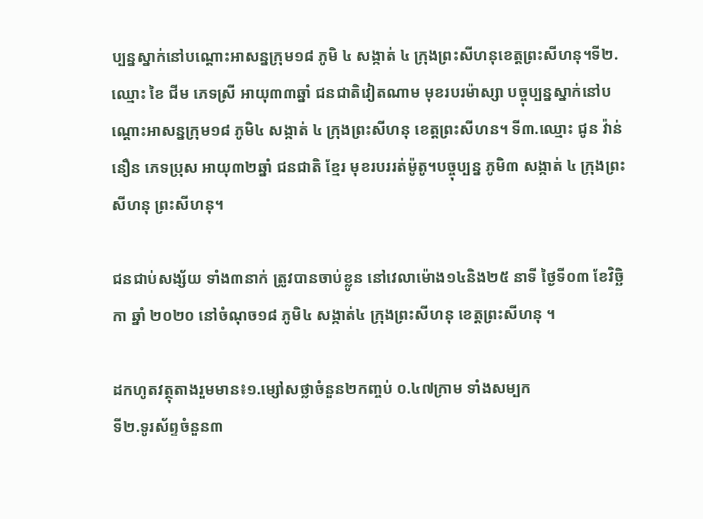ប្បន្នស្នាក់នៅបណ្ដោះអាសន្នក្រុម១៨ ភូមិ ៤ សង្កាត់ ៤ ក្រុងព្រះសីហនុខេត្តព្រះសីហនុ។ទី២.ឈ្មោះ ខៃ ជីម ភេទស្រី អាយុ៣៣ឆ្នាំ ជនជាតិវៀតណាម មុខរបរម៉ាស្សា បច្ចុប្បន្នស្នាក់នៅបណ្ដោះអាសន្នក្រុម១៨ ភូមិ៤ សង្កាត់ ៤ ក្រុងព្រះសីហនុ ខេត្តព្រះសីហន។ ទី៣.ឈ្មោះ ជូន វ៉ាន់នឿន ភេទប្រុស អាយុ៣២ឆ្នាំ ជនជាតិ ខ្មែរ មុខរបររត់ម៉ូតូ។បច្ចុប្បន្ន ភូមិ៣ សង្កាត់ ៤ ក្រុងព្រះសីហនុ ព្រះសីហនុ។

ជនជាប់សង្ស័យ ទាំង៣នាក់ ត្រូវបានចាប់ខ្លូន នៅវេលាម៉ោង១៤និង២៥ នាទី ថ្ងៃទី០៣ ខែវិច្ឆិកា ឆ្នាំ ២០២០ នៅចំណុច១៨ ភូមិ៤ សង្កាត់៤ ក្រុងព្រះសីហនុ ខេត្តព្រះសីហនុ ។

ដកហូតវត្ថុតាងរួមមាន៖១.ម្សៅសថ្លាចំនួន២កញ្ចប់ ០.៤៧ក្រាម ទាំងសម្បក
ទី២.ទូរស័ព្ទចំនួន៣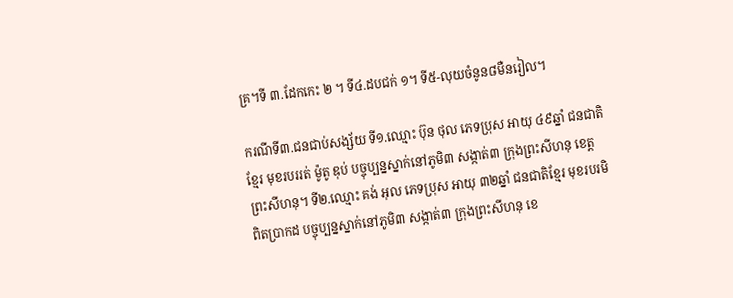គ្រ។ទី ៣.ដែកកេះ ២ ។ ទី៤.ដបជក់ ១។ ទី៥-លុយចំនូន៨មឺនរៀល។

ករណីទី៣.ជនជាប់សង្ស័យ ទី១.ឈ្មោះ ប៊ុន ថុល ភេទប្រុស អាយុ ៤៩ឆ្នាំ ជនជាតិខ្មែរ មុខរបររត់ ម៉ូតូ ឌុប់ បច្ចុប្បន្នស្នាក់នៅភូមិ៣ សង្កាត់៣ ក្រុងព្រះសីហនុ ខេត្តព្រះសីហនុ។ ទី២.ឈ្មោះ គង់ អុល ភេទប្រុស អាយុ ៣២ឆ្នាំ ជនជាតិខ្មែរ មុខរបរមិពិតប្រាកដ បច្ចុប្បន្នស្នាក់នៅភូមិ៣ សង្កាត់៣ ក្រុងព្រះសីហនុ ខេ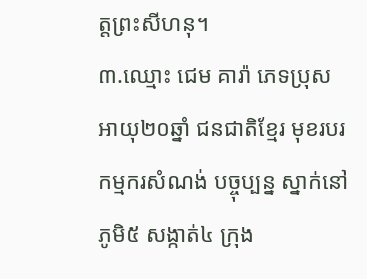ត្តព្រះសីហនុ។
៣.ឈ្មោះ ជេម គារ៉ា ភេទប្រុស អាយុ២០ឆ្នាំ ជនជាតិខ្មែរ មុខរបរកម្មករសំណង់ បច្ចុប្បន្ន ស្នាក់នៅភូមិ៥ សង្កាត់៤ ក្រុង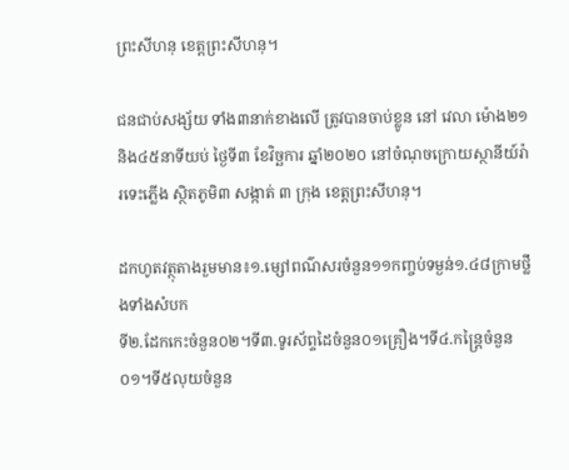ព្រះសីហនុ ខេត្តព្រះសីហនុ។

ជនជាប់សង្ស័យ ទាំង៣នាក់ខាងលើ ត្រូវបានចាប់ខ្លូន នៅ វេលា ម៉ោង២១និង៤៥នាទីយប់ ថ្ងៃទី៣ ខែវិច្ឆការ ឆ្នាំ២០២០ នៅចំណុចក្រោយស្ថានីយ៍រ៉ារទេះភ្លើង ស្ថិតភូមិ៣ សង្កាត់ ៣ ក្រុង ខេត្តព្រះសីហនុ។

ដកហូតវត្ថុតាងរួមមាន៖១.ម្សៅពណ៌សរចំនួន១១កញ្ចប់ទម្ងន់១.៤៨ក្រាមថ្លឹងទាំងសំបក
ទី២.ដែកកេះចំនួន០២។ទី៣.ទូរស័ព្ទដៃចំនួន០១គ្រឿង។ទី៤.កន្ត្រៃចំនួន០១។ទី៥លុយចំនួន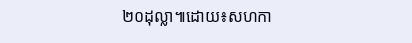២០ដុល្លា៕ដោយ៖សហកា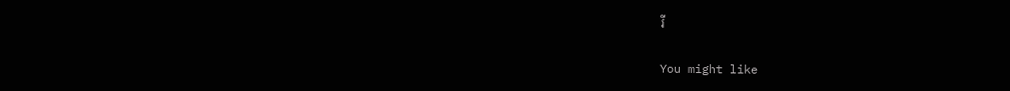រី

You might like